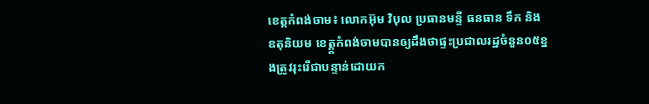ខេត្តកំពង់ចាម៖ លោកអ៊ុម វិបុល ប្រធានមន្ទី ធនធាន ទឹក និង ឧតុនិយម ខេត្ត្តកំពង់ចាមបានឲ្យដឹងថាផ្ទះប្រជាលរដ្ឋចំនួន០៥ខ្នងត្រូវរុះរើជាបន្ទាន់ដោយក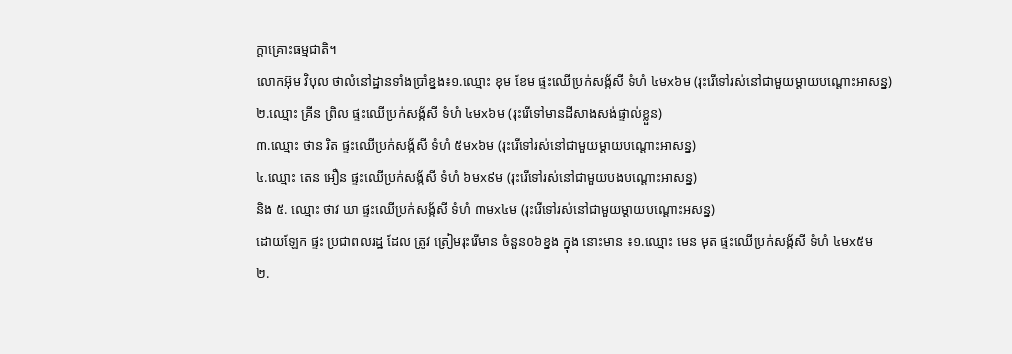ក្តាគ្រោះធម្មជាតិ។
លោកអ៊ុម វិបុល ថាលំនៅដ្ឋានទាំងប្រាំខ្នង៖១.ឈ្មោះ ខុម ខែម ផ្ទះឈើប្រក់សង្ក័សី ទំហំ ៤មx៦ម (រុះរើទៅរស់នៅជាមួយម្ដាយបណ្ដោះអាសន្ន)
២.ឈ្មោះ គ្រីន ព្រិល ផ្ទះឈើប្រក់សង្ក័សី ទំហំ ៤មx៦ម (រុះរើទៅមានដីសាងសង់ផ្ទាល់ខ្លួន)
៣.ឈ្មោះ ថាន រិត ផ្ទះឈើប្រក់សង្ក័សី ទំហំ ៥មx៦ម (រុះរើទៅរស់នៅជាមួយម្ដាយបណ្ដោះអាសន្ន)
៤.ឈ្មោះ តេន អឿន ផ្ទះឈើប្រក់សង្ក័សី ទំហំ ៦មx៩ម (រុះរើទៅរស់នៅជាមួយបងបណ្ដោះអាសន្ន)
និង ៥. ឈ្មោះ ថាវ ឃា ផ្ទះឈើប្រក់សង្ក័សី ទំហំ ៣មx៤ម (រុះរើទៅរស់នៅជាមួយម្ដាយបណ្ដោះអសន្ន)
ដោយឡែក ផ្ទះ ប្រជាពលរដ្ឋ ដែល ត្រូវ ត្រៀមរុះរើមាន ចំនួន០៦ខ្នង ក្នុង នោះមាន ៖១.ឈ្មោះ មេន មុត ផ្ទះឈើប្រក់សង្ក័សី ទំហំ ៤មx៥ម
២.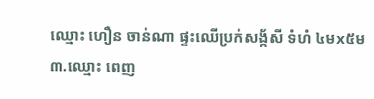ឈ្មោះ ហឿន ចាន់ណា ផ្ទះឈើប្រក់សង្ក័សី ទំហំ ៤មx៥ម
៣.ឈ្មោះ ពេញ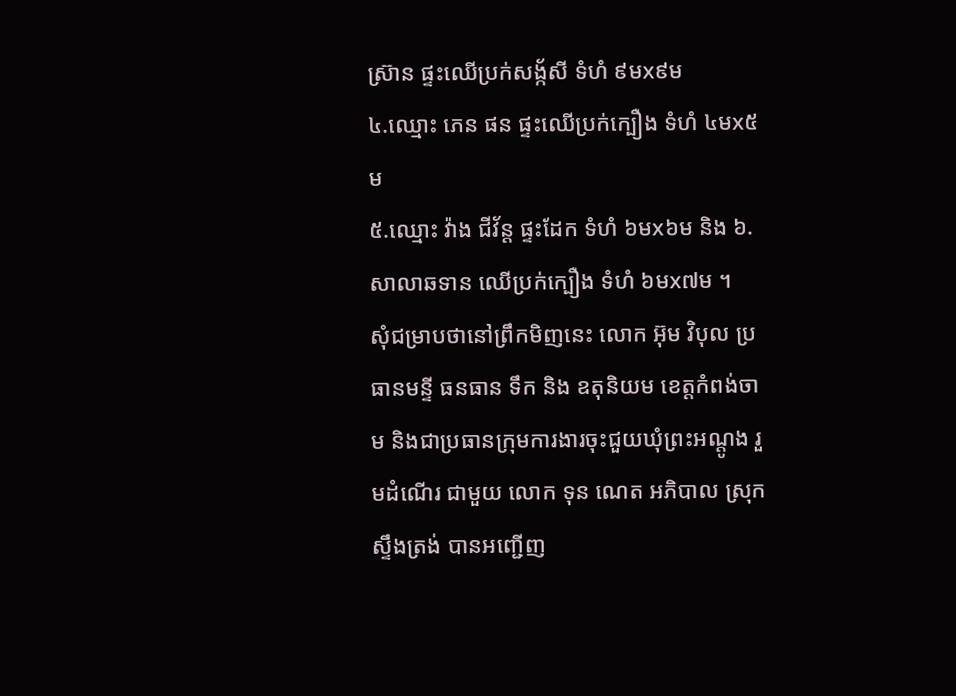ស្រ៊ាន ផ្ទះឈើប្រក់សង្ក័សី ទំហំ ៩មx៩ម
៤.ឈ្មោះ ភេន ផន ផ្ទះឈើប្រក់ក្បឿង ទំហំ ៤មx៥ម
៥.ឈ្មោះ វ៉ាង ជីវ័ន្ដ ផ្ទះដែក ទំហំ ៦មx៦ម និង ៦.សាលាឆទាន ឈើប្រក់ក្បឿង ទំហំ ៦មx៧ម ។
សុំជម្រាបថានៅព្រឹកមិញនេះ លោក អ៊ុម វិបុល ប្រធានមន្ទី ធនធាន ទឹក និង ឧតុនិយម ខេត្តកំពង់ចាម និងជាប្រធានក្រុមការងារចុះជួយឃុំព្រះអណ្ដូង រួមដំណេីរ ជាមួយ លោក ទុន ណេត អភិបាល ស្រុក ស្ទឹងត្រង់ បានអញ្ជើញ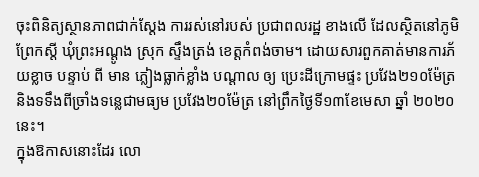ចុះពិនិត្យស្ថានភាពជាក់ស្ដែង ការរស់នៅរបស់ ប្រជាពលរដ្ឋ ខាងលើ ដែលស្ថិតនៅភូមិព្រែកស្ដី ឃុំព្រះអណ្ដូង ស្រុក ស្ទឹងត្រង់ ខេត្តកំពង់ចាម។ ដោយសារពួកគាត់មានការភ័យខ្លាច បន្ទាប់ ពី មាន ភ្លៀងធ្លាក់ខ្លាំង បណ្ដាល ឲ្យ ប្រេះដីក្រោមផ្ទះ ប្រវែង២១០ម៉ែត្រ និងទទឹងពីច្រាំងទន្លេជាមធ្យម ប្រវែង២០ម៉ែត្រ នៅព្រឹកថ្ងៃទី១៣ខែមេសា ឆ្នាំ ២០២០ នេះ។
ក្នុងឱកាសនោះដែរ លោ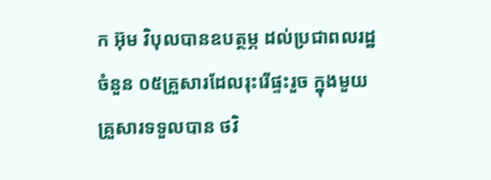ក អ៊ុម វិបុលបានឧបត្ថម្ភ ដល់ប្រជាពលរដ្ឋចំនួន ០៥គ្រួសារដែលរុះរេីផ្ទះរួច ក្នុងមួយគ្រួសារទទួលបាន ថវិ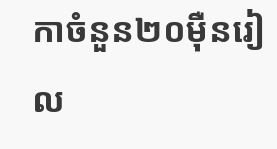កាចំនួន២០ម៉ឺនរៀល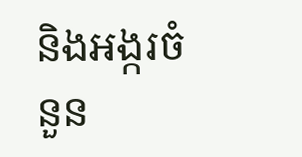និងអង្ករចំនួន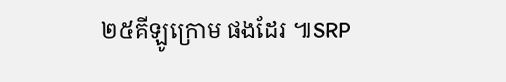២៥គីឡូក្រោម ផងដែរ ៕SRP